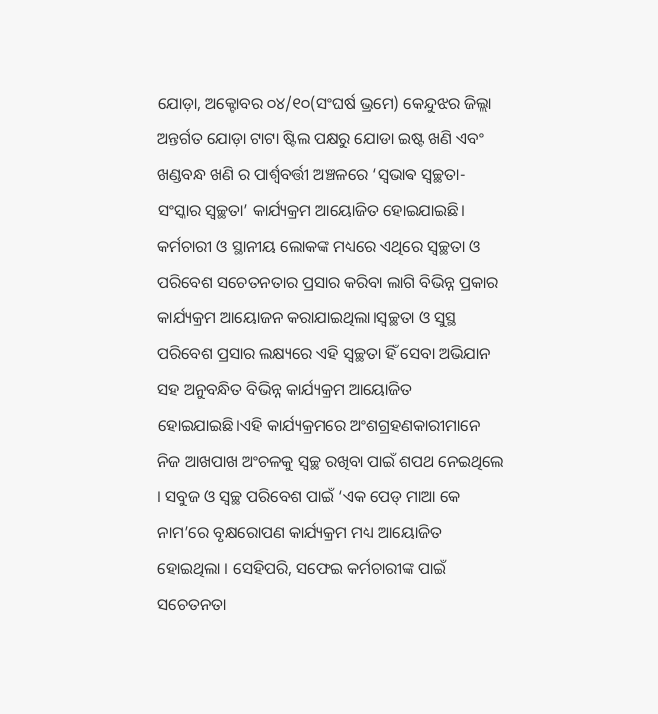ଯୋଡ଼ା, ଅକ୍ଟୋବର ୦୪/୧୦(ସଂଘର୍ଷ ଭ୍ରମେ) କେନ୍ଦୁଝର ଜିଲ୍ଲା ଅନ୍ତର୍ଗତ ଯୋଡ଼ା ଟାଟା ଷ୍ଟିଲ ପକ୍ଷରୁ ଯୋଡା ଇଷ୍ଟ ଖଣି ଏବଂ ଖଣ୍ଡବନ୍ଧ ଖଣି ର ପାର୍ଶ୍ଵବର୍ତ୍ତୀ ଅଞ୍ଚଳରେ ‘ସ୍ଵଭାଵ ସ୍ୱଚ୍ଛତା-ସଂସ୍କାର ସ୍ୱଚ୍ଛତା’ କାର୍ଯ୍ୟକ୍ରମ ଆୟୋଜିତ ହୋଇଯାଇଛି। କର୍ମଚାରୀ ଓ ସ୍ଥାନୀୟ ଲୋକଙ୍କ ମଧ୍ୟରେ ଏଥିରେ ସ୍ୱଚ୍ଛତା ଓ ପରିବେଶ ସଚେତନତାର ପ୍ରସାର କରିବା ଲାଗି ବିଭିନ୍ନ ପ୍ରକାର କାର୍ଯ୍ୟକ୍ରମ ଆୟୋଜନ କରାଯାଇଥିଲା।ସ୍ୱଚ୍ଛତା ଓ ସୁସ୍ଥ ପରିବେଶ ପ୍ରସାର ଲକ୍ଷ୍ୟରେ ଏହି ସ୍ୱଚ୍ଛତା ହିଁ ସେବା ଅଭିଯାନ ସହ ଅନୁବନ୍ଧିତ ବିଭିନ୍ନ କାର୍ଯ୍ୟକ୍ରମ ଆୟୋଜିତ ହୋଇଯାଇଛି।ଏହି କାର୍ଯ୍ୟକ୍ରମରେ ଅଂଶଗ୍ରହଣକାରୀମାନେ ନିଜ ଆଖପାଖ ଅଂଚଳକୁ ସ୍ୱଚ୍ଛ ରଖିବା ପାଇଁ ଶପଥ ନେଇଥିଲେ । ସବୁଜ ଓ ସ୍ୱଚ୍ଛ ପରିବେଶ ପାଇଁ ‘ଏକ ପେଡ୍ ମାଆ କେ ନାମ’ରେ ବୃକ୍ଷରୋପଣ କାର୍ଯ୍ୟକ୍ରମ ମଧ୍ୟ ଆୟୋଜିତ ହୋଇଥିଲା । ସେହିପରି, ସଫେଇ କର୍ମଚାରୀଙ୍କ ପାଇଁ ସଚେତନତା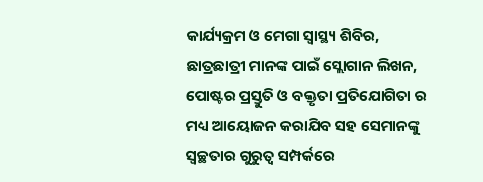କାର୍ଯ୍ୟକ୍ରମ ଓ ମେଗା ସ୍ୱାସ୍ଥ୍ୟ ଶିବିର, ଛାତ୍ରଛାତ୍ରୀ ମାନଙ୍କ ପାଇଁ ସ୍ଲୋଗାନ ଲିଖନ, ପୋଷ୍ଟର ପ୍ରସ୍ତୁତି ଓ ବକ୍ତୃତା ପ୍ରତିଯୋଗିତା ର ମଧ୍ୟ ଆୟୋଜନ କରାଯିବ ସହ ସେମାନଙ୍କୁ ସ୍ୱଚ୍ଛତାର ଗୁରୁତ୍ୱ ସମ୍ପର୍କରେ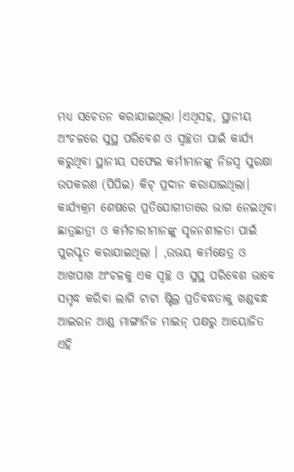ମଧ୍ୟ ସଚେତନ କରାଯାଇଥିଲା ।ଏଥିସହ, ସ୍ଥାନୀୟ ଅଂଚଳରେ ସୁସ୍ଥ ପରିବେଶ ଓ ସ୍ୱଚ୍ଛତା ପାଇଁ କାର୍ଯ୍ୟ କରୁଥିବା ସ୍ଥାନୀୟ ସଫେଇ କର୍ମୀମାନଙ୍କୁ ନିଜସ୍ଵ ସୁରକ୍ଷା ଉପକରଣ (ପିପିଇ) କିଟ୍ ପ୍ରଦାନ କରାଯାଇଥିଲା। କାର୍ଯ୍ୟକ୍ରମ ଶେଷରେ ପ୍ରତିଯୋଗୀତାରେ ଭାଗ ନେଇଥିବା ଛାତ୍ରଛାତ୍ରୀ ଓ କର୍ମଚାରୀମାନଙ୍କୁ ସୃଜନଶୀଳତା ପାଇଁ ପୁରସ୍କୃତ କରାଯାଇଥିଲା । ,ଉଭୟ କର୍ମକ୍ଷେତ୍ର ଓ ଆଖପାଖ ଅଂଚଳକୁ ଏକ ସ୍ୱଚ୍ଛ ଓ ସୁସ୍ଥ ପରିବେଶ ଭାବେ ସମୃଦ୍ଧ କରିବା ଲାଗି ଟାଟା ଷ୍ଟିଲ୍ର ପ୍ରତିବଦ୍ଧତାକୁ ଖଣ୍ଡବନ୍ଧ ଆଇରନ ଆଣ୍ଡ ମାଙ୍ଗାନିଜ ମାଇନ୍ ପକ୍ଷରୁ ଆୟୋଜିତ ଏହି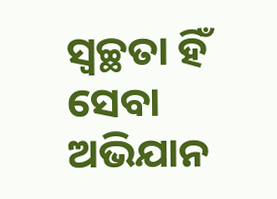ସ୍ୱଚ୍ଛତା ହିଁ ସେବା ଅଭିଯାନ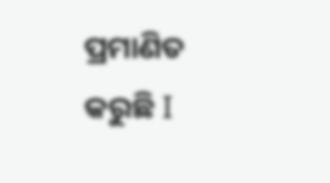ପ୍ରମାଣିତ କରୁଛି I